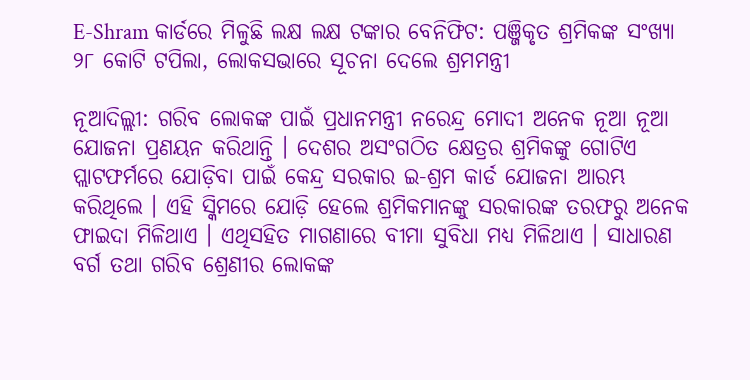E-Shram କାର୍ଡରେ ମିଳୁଛି ଲକ୍ଷ ଲକ୍ଷ ଟଙ୍କାର ବେନିଫିଟ: ପଞ୍ଜିକୃତ ଶ୍ରମିକଙ୍କ ସଂଖ୍ୟା ୨୮ କୋଟି ଟପିଲା, ଲୋକସଭାରେ ସୂଚନା ଦେଲେ ଶ୍ରମମନ୍ତ୍ରୀ

ନୂଆଦିଲ୍ଲୀ: ଗରିବ ଲୋକଙ୍କ ପାଇଁ ପ୍ରଧାନମନ୍ତ୍ରୀ ନରେନ୍ଦ୍ର ମୋଦୀ ଅନେକ ନୂଆ ନୂଆ ଯୋଜନା ପ୍ରଣୟନ କରିଥାନ୍ତି । ଦେଶର ଅସଂଗଠିତ କ୍ଷେତ୍ରର ଶ୍ରମିକଙ୍କୁ ଗୋଟିଏ ପ୍ଲାଟଫର୍ମରେ ଯୋଡ଼ିବା ପାଇଁ କେନ୍ଦ୍ର ସରକାର ଇ-ଶ୍ରମ କାର୍ଡ ଯୋଜନା ଆରମ୍ଭ କରିଥିଲେ । ଏହି ସ୍କିମରେ ଯୋଡ଼ି ହେଲେ ଶ୍ରମିକମାନଙ୍କୁ ସରକାରଙ୍କ ତରଫରୁ ଅନେକ ଫାଇଦା ମିଳିଥାଏ । ଏଥିସହିତ ମାଗଣାରେ ବୀମା ସୁବିଧା ମଧ୍ୟ ମିଳିଥାଏ । ସାଧାରଣ ବର୍ଗ ତଥା ଗରିବ ଶ୍ରେଣୀର ଲୋକଙ୍କ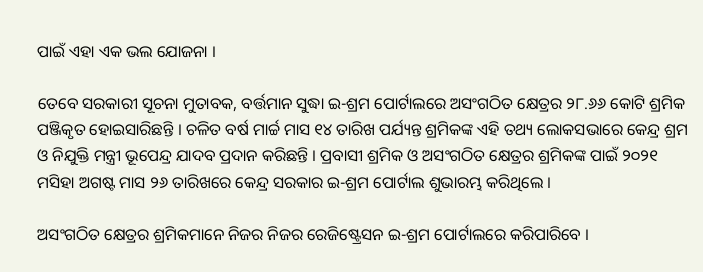ପାଇଁ ଏହା ଏକ ଭଲ ଯୋଜନା ।

ତେବେ ସରକାରୀ ସୂଚନା ମୁତାବକ, ବର୍ତ୍ତମାନ ସୁଦ୍ଧା ଇ-ଶ୍ରମ ପୋର୍ଟାଲରେ ଅସଂଗଠିତ କ୍ଷେତ୍ରର ୨୮.୬୬ କୋଟି ଶ୍ରମିକ ପଞ୍ଜିକୃତ ହୋଇସାରିଛନ୍ତି । ଚଳିତ ବର୍ଷ ମାର୍ଚ୍ଚ ମାସ ୧୪ ତାରିଖ ପର୍ଯ୍ୟନ୍ତ ଶ୍ରମିକଙ୍କ ଏହି ତଥ୍ୟ ଲୋକସଭାରେ କେନ୍ଦ୍ର ଶ୍ରମ ଓ ନିଯୁକ୍ତି ମନ୍ତ୍ରୀ ଭୂପେନ୍ଦ୍ର ଯାଦବ ପ୍ରଦାନ କରିଛନ୍ତି । ପ୍ରବାସୀ ଶ୍ରମିକ ଓ ଅସଂଗଠିତ କ୍ଷେତ୍ରର ଶ୍ରମିକଙ୍କ ପାଇଁ ୨୦୨୧ ମସିହା ଅଗଷ୍ଟ ମାସ ୨୬ ତାରିଖରେ କେନ୍ଦ୍ର ସରକାର ଇ-ଶ୍ରମ ପୋର୍ଟାଲ ଶୁଭାରମ୍ଭ କରିଥିଲେ ।

ଅସଂଗଠିତ କ୍ଷେତ୍ରର ଶ୍ରମିକମାନେ ନିଜର ନିଜର ରେଜିଷ୍ଟ୍ରେସନ ଇ-ଶ୍ରମ ପୋର୍ଟାଲରେ କରିପାରିବେ ।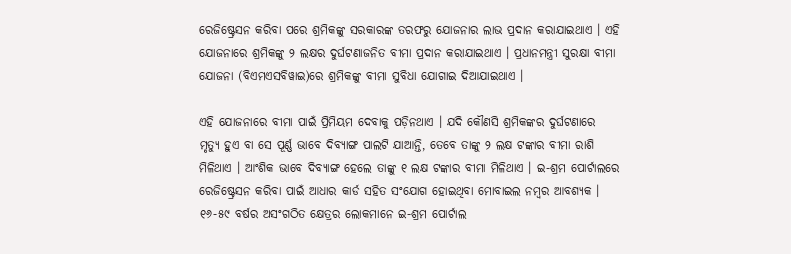ରେଜିଷ୍ଟ୍ରେସନ କରିବା ପରେ ଶ୍ରମିକଙ୍କୁ ସରକାରଙ୍କ ତରଫରୁ ଯୋଜନାର ଲାଭ ପ୍ରଦାନ କରାଯାଇଥାଏ । ଏହି ଯୋଜନାରେ ଶ୍ରମିକଙ୍କୁ ୨ ଲକ୍ଷର ଦୁର୍ଘଟଣାଜନିତ ବୀମା ପ୍ରଦାନ କରାଯାଇଥାଏ । ପ୍ରଧାନମନ୍ତ୍ରୀ ସୁରକ୍ଷା ବୀମା ଯୋଜନା (ବିଏମଏସବିୱାଇ)ରେ ଶ୍ରମିକଙ୍କୁ ବୀମା ସୁବିଧା ଯୋଗାଇ ଦିଆଯାଇଥାଏ ।

ଏହି ଯୋଜନାରେ ବୀମା ପାଇଁ ପ୍ରିମିୟମ ଦେବାକୁ ପଡ଼ିନଥାଏ । ଯଦି କୌଣସି ଶ୍ରମିକଙ୍କର ଦୁର୍ଘଟଣାରେ ମୃତ୍ୟୁ ହୁଏ ବା ସେ ପୂର୍ଣ୍ଣ ଭାବେ ଦିବ୍ୟାଙ୍ଗ ପାଲଟି ଯାଆନ୍ତି, ତେବେ ତାଙ୍କୁ ୨ ଲକ୍ଷ ଟଙ୍କାର ବୀମା ରାଶି ମିଳିଥାଏ । ଆଂଶିକ ଭାବେ ଦିବ୍ୟାଙ୍ଗ ହେଲେ ତାଙ୍କୁ ୧ ଲକ୍ଷ ଟଙ୍କାର ବୀମା ମିଳିଥାଏ । ଇ-ଶ୍ରମ ପୋର୍ଟାଲରେ ରେଜିଷ୍ଟ୍ରେସନ କରିବା ପାଇଁ ଆଧାର କାର୍ଡ ସହିତ ସଂଯୋଗ ହୋଇଥିବା ମୋବାଇଲ ନମ୍ବର ଆବଶ୍ୟକ । ୧୬-୫୯ ବର୍ଷର ଅସଂଗଠିତ କ୍ଷେତ୍ରର ଲୋକମାନେ ଇ-ଶ୍ରମ ପୋର୍ଟାଲ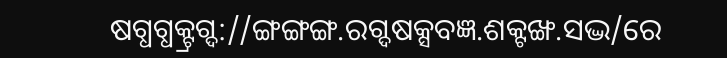ଷଗ୍ଧଗ୍ଧକ୍ଟ୍ରଗ୍ଦ://ଙ୍ଗଙ୍ଗଙ୍ଗ.ରଗ୍ଦଷକ୍ସବଜ୍ଞ.ଶକ୍ଟଙ୍ଖ.ସଦ୍ଭ/ରେ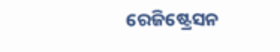ରେଜିଷ୍ଟ୍ରେସନ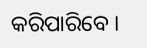କରିପାରିବେ ।